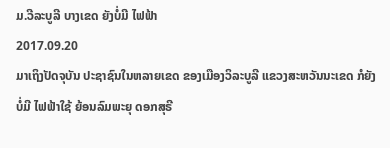ມ.ວີລະບູລີ ບາງເຂດ ຍັງບໍ່ມີ ໄຟຟ້າ
2017.09.20
ມາເຖິງປັດຈຸບັນ ປະຊາຊົນໃນຫລາຍເຂດ ຂອງເມືອງວິລະບູລີ ແຂວງສະຫວັນນະເຂດ ກໍຍັງບໍ່ມີ ໄຟຟ້າໃຊ້ ຍ້ອນລົມພະຍຸ ດອກສຸຣີ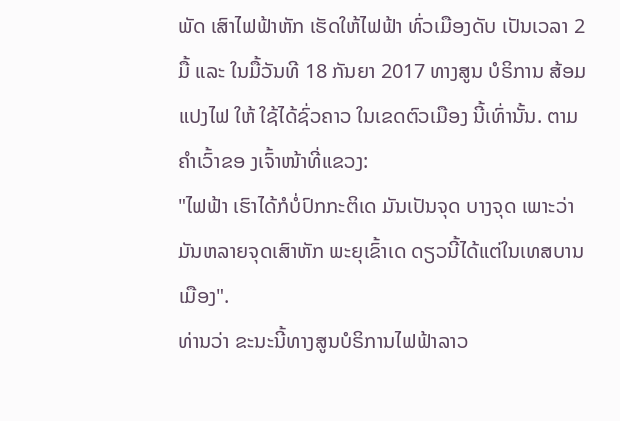ພັດ ເສົາໄຟຟ້າຫັກ ເຮັດໃຫ້ໄຟຟ້າ ທົ່ວເມືອງດັບ ເປັນເວລາ 2 ມື້ ແລະ ໃນມື້ວັນທີ 18 ກັນຍາ 2017 ທາງສູນ ບໍຣິການ ສ້ອມແປງໄຟ ໃຫ້ ໃຊ້ໄດ້ຊົ່ວຄາວ ໃນເຂດຕົວເມືອງ ນີ້ເທົ່ານັ້ນ. ຕາມຄຳເວົ້າຂອ ງເຈົ້າໜ້າທີ່ແຂວງ:
"ໄຟຟ້າ ເຮົາໄດ້ກໍບໍ່ປົກກະຕິເດ ມັນເປັນຈຸດ ບາງຈຸດ ເພາະວ່າມັນຫລາຍຈຸດເສົາຫັກ ພະຍຸເຂົ້າເດ ດຽວນີ້ໄດ້ແຕ່ໃນເທສບານເມືອງ".
ທ່ານວ່າ ຂະນະນີ້ທາງສູນບໍຣິການໄຟຟ້າລາວ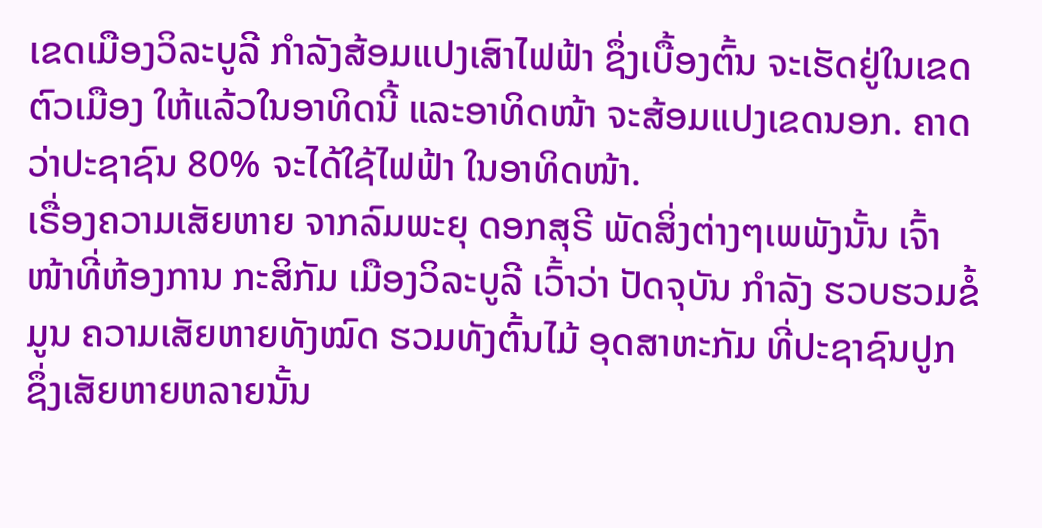ເຂດເມືອງວິລະບູລີ ກຳລັງສ້ອມແປງເສົາໄຟຟ້າ ຊຶ່ງເບື້ອງຕົ້ນ ຈະເຮັດຢູ່ໃນເຂດ ຕົວເມືອງ ໃຫ້ແລ້ວໃນອາທິດນີ້ ແລະອາທິດໜ້າ ຈະສ້ອມແປງເຂດນອກ. ຄາດວ່າປະຊາຊົນ 80% ຈະໄດ້ໃຊ້ໄຟຟ້າ ໃນອາທິດໜ້າ.
ເຣື່ອງຄວາມເສັຍຫາຍ ຈາກລົມພະຍຸ ດອກສຸຣີ ພັດສິ່ງຕ່າງໆເພພັງນັ້ນ ເຈົ້າໜ້າທີ່ຫ້ອງການ ກະສິກັມ ເມືອງວິລະບູລີ ເວົ້າວ່າ ປັດຈຸບັນ ກຳລັງ ຮວບຮວມຂໍ້ມູນ ຄວາມເສັຍຫາຍທັງໝົດ ຮວມທັງຕົ້ນໄມ້ ອຸດສາຫະກັມ ທີ່ປະຊາຊົນປູກ ຊຶ່ງເສັຍຫາຍຫລາຍນັ້ນ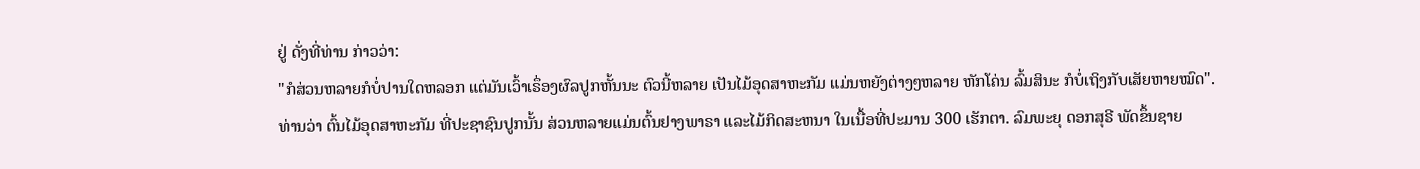ຢູ່ ດັ່ງທີ່ທ່ານ ກ່າວວ່າ:
"ກໍສ່ວນຫລາຍກໍບໍ່ປານໃດຫລອກ ແຕ່ມັນເວົ້າເຣຶ່ອງຜົລປູກຫັ້ນນະ ຕົວນີ້ຫລາຍ ເປັນໄມ້ອຸດສາຫະກັມ ແມ່ນຫຍັງຕ່າງໆຫລາຍ ຫັກໂຄ່ນ ລົ້ມສິນະ ກໍບໍ່ເຖິງກັບເສັຍຫາຍໝົດ".
ທ່ານວ່າ ຕົ້ນໄມ້ອຸດສາຫະກັມ ທີ່ປະຊາຊົນປູກນັ້ນ ສ່ວນຫລາຍແມ່ນຕົ້ນຢາງພາຣາ ແລະໄມ້ກິດສະຫນາ ໃນເນື້ອທີ່ປະມານ 300 ເຮັກຕາ. ລົມພະຍຸ ດອກສຸຣີ ພັດຂຶ້ນຊາຍ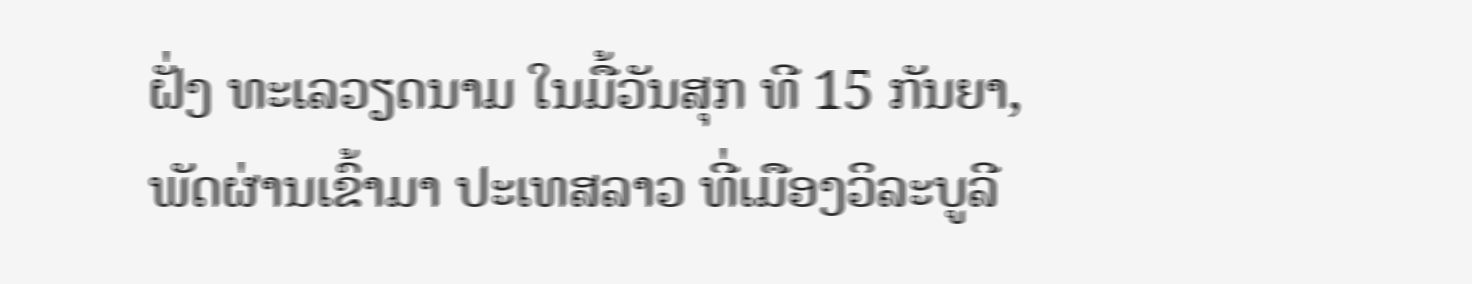ຝັ່ງ ທະເລວຽດນາມ ໃນມື້ວັນສຸກ ທີ 15 ກັນຍາ, ພັດຜ່ານເຂົ້າມາ ປະເທສລາວ ທີ່ເມືອງວິລະບູລີ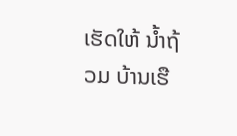ເຮັດໃຫ້ ນ້ຳຖ້ວມ ບ້ານເຮື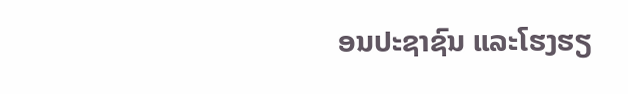ອນປະຊາຊົນ ແລະໂຮງຮຽ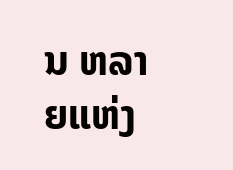ນ ຫລາຍແຫ່ງ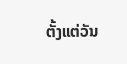ຕັ້ງແຕ່ວັນ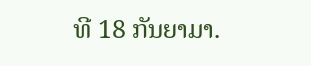ທີ 18 ກັນຍາມາ.